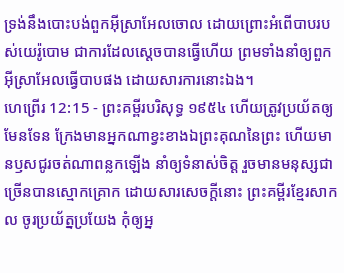ទ្រង់នឹងបោះបង់ពួកអ៊ីស្រាអែលចោល ដោយព្រោះអំពើបាបរបស់យេរ៉ូបោម ជាការដែលស្តេចបានធ្វើហើយ ព្រមទាំងនាំឲ្យពួកអ៊ីស្រាអែលធ្វើបាបផង ដោយសារការនោះឯង។
ហេព្រើរ 12:15 - ព្រះគម្ពីរបរិសុទ្ធ ១៩៥៤ ហើយត្រូវប្រយ័តឲ្យមែនទែន ក្រែងមានអ្នកណាខ្វះខាងឯព្រះគុណនៃព្រះ ហើយមានឫសជូរចត់ណាពន្លកឡើង នាំឲ្យទំនាស់ចិត្ត រួចមានមនុស្សជាច្រើនបានស្មោកគ្រោក ដោយសារសេចក្ដីនោះ ព្រះគម្ពីរខ្មែរសាកល ចូរប្រយ័ត្នប្រយែង កុំឲ្យអ្ន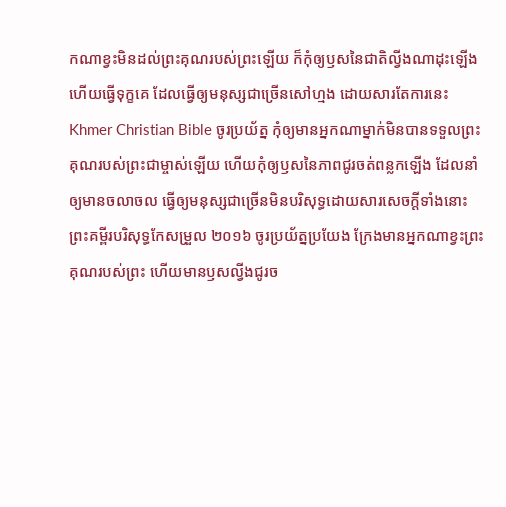កណាខ្វះមិនដល់ព្រះគុណរបស់ព្រះឡើយ ក៏កុំឲ្យឫសនៃជាតិល្វីងណាដុះឡើង ហើយធ្វើទុក្ខគេ ដែលធ្វើឲ្យមនុស្សជាច្រើនសៅហ្មង ដោយសារតែការនេះ Khmer Christian Bible ចូរប្រយ័ត្ន កុំឲ្យមានអ្នកណាម្នាក់មិនបានទទួលព្រះគុណរបស់ព្រះជាម្ចាស់ឡើយ ហើយកុំឲ្យឫសនៃភាពជូរចត់ពន្លកឡើង ដែលនាំឲ្យមានចលាចល ធ្វើឲ្យមនុស្សជាច្រើនមិនបរិសុទ្ធដោយសារសេចក្ដីទាំងនោះ ព្រះគម្ពីរបរិសុទ្ធកែសម្រួល ២០១៦ ចូរប្រយ័ត្នប្រយែង ក្រែងមានអ្នកណាខ្វះព្រះគុណរបស់ព្រះ ហើយមានឫសល្វីងជូរច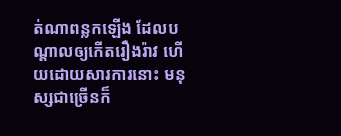ត់ណាពន្លកឡើង ដែលបណ្ដាលឲ្យកើតរឿងរ៉ាវ ហើយដោយសារការនោះ មនុស្សជាច្រើនក៏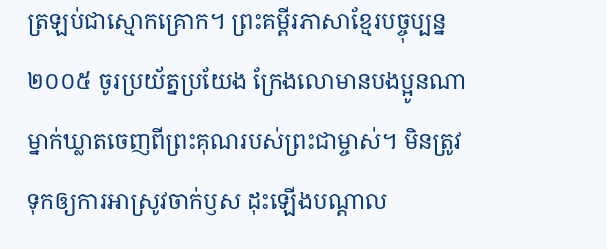ត្រឡប់ជាស្មោកគ្រោក។ ព្រះគម្ពីរភាសាខ្មែរបច្ចុប្បន្ន ២០០៥ ចូរប្រយ័ត្នប្រយែង ក្រែងលោមានបងប្អូនណាម្នាក់ឃ្លាតចេញពីព្រះគុណរបស់ព្រះជាម្ចាស់។ មិនត្រូវទុកឲ្យការអាស្រូវចាក់ឫស ដុះឡើងបណ្ដាល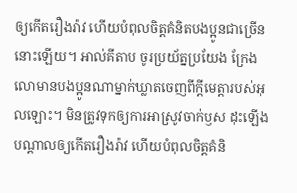ឲ្យកើតរឿងរ៉ាវ ហើយបំពុលចិត្តគំនិតបងប្អូនជាច្រើននោះឡើយ។ អាល់គីតាប ចូរប្រយ័ត្នប្រយែង ក្រែងលោមានបងប្អូនណាម្នាក់ឃ្លាតចេញពីក្តីមេត្តារបស់អុលឡោះ។ មិនត្រូវទុកឲ្យការអាស្រូវចាក់ឫស ដុះឡើងបណ្ដាលឲ្យកើតរឿងរ៉ាវ ហើយបំពុលចិត្ដគំនិ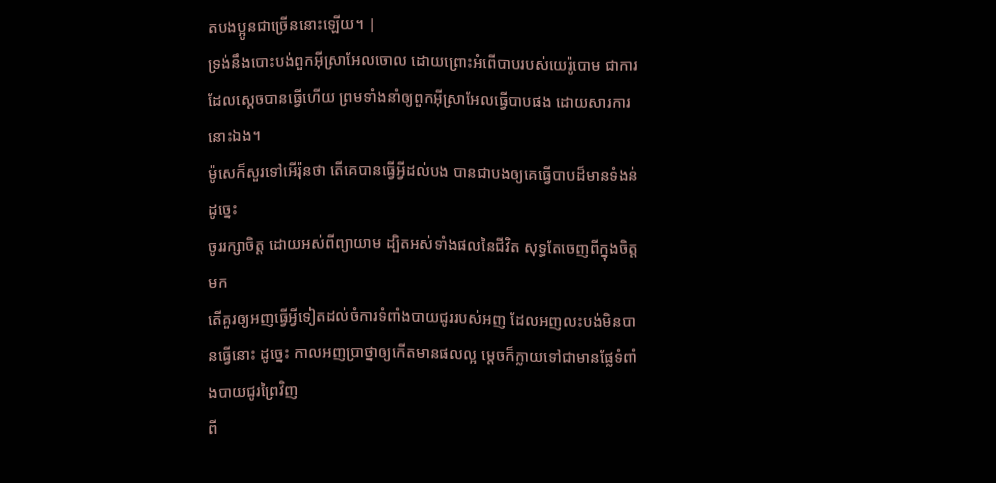តបងប្អូនជាច្រើននោះឡើយ។ |
ទ្រង់នឹងបោះបង់ពួកអ៊ីស្រាអែលចោល ដោយព្រោះអំពើបាបរបស់យេរ៉ូបោម ជាការដែលស្តេចបានធ្វើហើយ ព្រមទាំងនាំឲ្យពួកអ៊ីស្រាអែលធ្វើបាបផង ដោយសារការនោះឯង។
ម៉ូសេក៏សួរទៅអើរ៉ុនថា តើគេបានធ្វើអ្វីដល់បង បានជាបងឲ្យគេធ្វើបាបដ៏មានទំងន់ដូច្នេះ
ចូររក្សាចិត្ត ដោយអស់ពីព្យាយាម ដ្បិតអស់ទាំងផលនៃជីវិត សុទ្ធតែចេញពីក្នុងចិត្តមក
តើគួរឲ្យអញធ្វើអ្វីទៀតដល់ចំការទំពាំងបាយជូររបស់អញ ដែលអញលះបង់មិនបានធ្វើនោះ ដូច្នេះ កាលអញប្រាថ្នាឲ្យកើតមានផលល្អ ម្តេចក៏ក្លាយទៅជាមានផ្លែទំពាំងបាយជូរព្រៃវិញ
ពី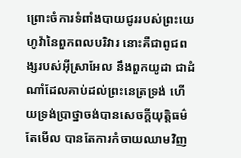ព្រោះចំការទំពាំងបាយជូររបស់ព្រះយេហូវ៉ានៃពួកពលបរិវារ នោះគឺជាពូជពង្សរបស់អ៊ីស្រាអែល នឹងពួកយូដា ជាដំណាំដែលគាប់ដល់ព្រះនេត្រទ្រង់ ហើយទ្រង់ប្រាថ្នាចង់បានសេចក្ដីយុត្តិធម៌ តែមើល បានតែការកំចាយឈាមវិញ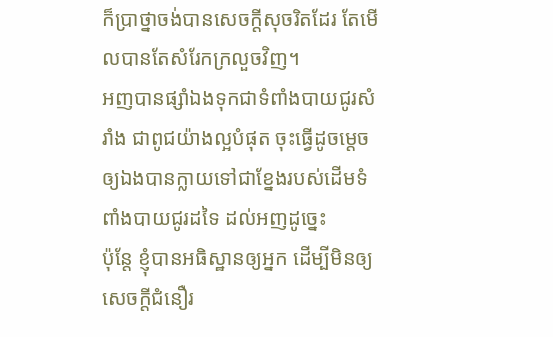ក៏ប្រាថ្នាចង់បានសេចក្ដីសុចរិតដែរ តែមើលបានតែសំរែកក្រលួចវិញ។
អញបានផ្សាំឯងទុកជាទំពាំងបាយជូរសំរាំង ជាពូជយ៉ាងល្អបំផុត ចុះធ្វើដូចម្តេចឲ្យឯងបានក្លាយទៅជាខ្នែងរបស់ដើមទំពាំងបាយជូរដទៃ ដល់អញដូច្នេះ
ប៉ុន្តែ ខ្ញុំបានអធិស្ឋានឲ្យអ្នក ដើម្បីមិនឲ្យសេចក្ដីជំនឿរ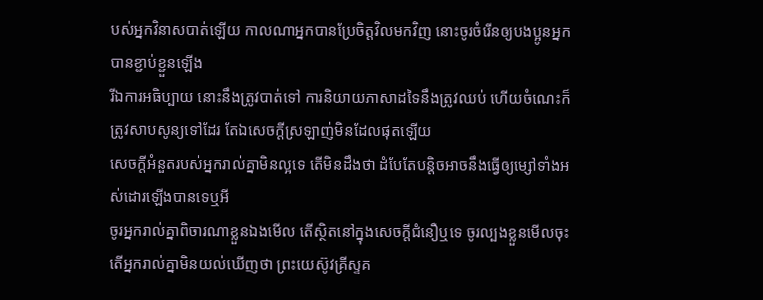បស់អ្នកវិនាសបាត់ឡើយ កាលណាអ្នកបានប្រែចិត្តវិលមកវិញ នោះចូរចំរើនឲ្យបងប្អូនអ្នកបានខ្ជាប់ខ្ជួនឡើង
រីឯការអធិប្បាយ នោះនឹងត្រូវបាត់ទៅ ការនិយាយភាសាដទៃនឹងត្រូវឈប់ ហើយចំណេះក៏ត្រូវសាបសូន្យទៅដែរ តែឯសេចក្ដីស្រឡាញ់មិនដែលផុតឡើយ
សេចក្ដីអំនួតរបស់អ្នករាល់គ្នាមិនល្អទេ តើមិនដឹងថា ដំបែតែបន្តិចអាចនឹងធ្វើឲ្យម្សៅទាំងអស់ដោរឡើងបានទេឬអី
ចូរអ្នករាល់គ្នាពិចារណាខ្លួនឯងមើល តើស្ថិតនៅក្នុងសេចក្ដីជំនឿឬទេ ចូរល្បងខ្លួនមើលចុះ តើអ្នករាល់គ្នាមិនយល់ឃើញថា ព្រះយេស៊ូវគ្រីស្ទគ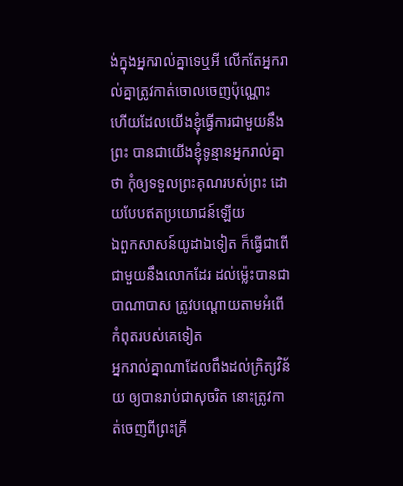ង់ក្នុងអ្នករាល់គ្នាទេឬអី លើកតែអ្នករាល់គ្នាត្រូវកាត់ចោលចេញប៉ុណ្ណោះ
ហើយដែលយើងខ្ញុំធ្វើការជាមួយនឹងព្រះ បានជាយើងខ្ញុំទូន្មានអ្នករាល់គ្នាថា កុំឲ្យទទួលព្រះគុណរបស់ព្រះ ដោយបែបឥតប្រយោជន៍ឡើយ
ឯពួកសាសន៍យូដាឯទៀត ក៏ធ្វើជាពើជាមួយនឹងលោកដែរ ដល់ម៉្លេះបានជាបាណាបាស ត្រូវបណ្តោយតាមអំពើកំពុតរបស់គេទៀត
អ្នករាល់គ្នាណាដែលពឹងដល់ក្រិត្យវិន័យ ឲ្យបានរាប់ជាសុចរិត នោះត្រូវកាត់ចេញពីព្រះគ្រី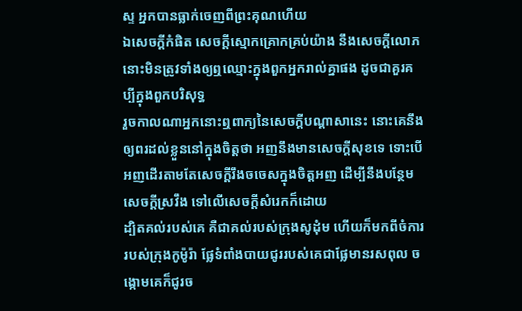ស្ទ អ្នកបានធ្លាក់ចេញពីព្រះគុណហើយ
ឯសេចក្ដីកំផិត សេចក្ដីស្មោកគ្រោកគ្រប់យ៉ាង នឹងសេចក្ដីលោភ នោះមិនត្រូវទាំងឲ្យឮឈ្មោះក្នុងពួកអ្នករាល់គ្នាផង ដូចជាគួរគប្បីក្នុងពួកបរិសុទ្ធ
រួចកាលណាអ្នកនោះឮពាក្យនៃសេចក្ដីបណ្តាសានេះ នោះគេនឹងឲ្យពរដល់ខ្លួននៅក្នុងចិត្តថា អញនឹងមានសេចក្ដីសុខទេ ទោះបើអញដើរតាមតែសេចក្ដីរឹងចចេសក្នុងចិត្តអញ ដើម្បីនឹងបន្ថែមសេចក្ដីស្រវឹង ទៅលើសេចក្ដីសំរេកក៏ដោយ
ដ្បិតគល់របស់គេ គឺជាគល់របស់ក្រុងសូដុំម ហើយក៏មកពីចំការរបស់ក្រុងកូម៉ូរ៉ា ផ្លែទំពាំងបាយជូររបស់គេជាផ្លែមានរសពុល ចង្កោមគេក៏ជូរច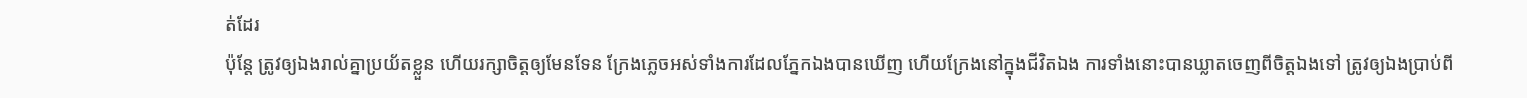ត់ដែរ
ប៉ុន្តែ ត្រូវឲ្យឯងរាល់គ្នាប្រយ័តខ្លួន ហើយរក្សាចិត្តឲ្យមែនទែន ក្រែងភ្លេចអស់ទាំងការដែលភ្នែកឯងបានឃើញ ហើយក្រែងនៅក្នុងជីវិតឯង ការទាំងនោះបានឃ្លាតចេញពីចិត្តឯងទៅ ត្រូវឲ្យឯងប្រាប់ពី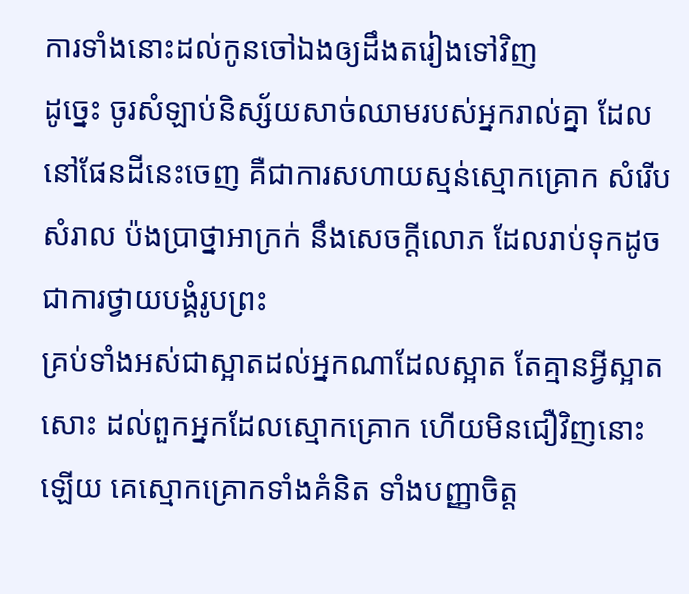ការទាំងនោះដល់កូនចៅឯងឲ្យដឹងតរៀងទៅវិញ
ដូច្នេះ ចូរសំឡាប់និស្ស័យសាច់ឈាមរបស់អ្នករាល់គ្នា ដែលនៅផែនដីនេះចេញ គឺជាការសហាយស្មន់ស្មោកគ្រោក សំរើបសំរាល ប៉ងប្រាថ្នាអាក្រក់ នឹងសេចក្ដីលោភ ដែលរាប់ទុកដូចជាការថ្វាយបង្គំរូបព្រះ
គ្រប់ទាំងអស់ជាស្អាតដល់អ្នកណាដែលស្អាត តែគ្មានអ្វីស្អាតសោះ ដល់ពួកអ្នកដែលស្មោកគ្រោក ហើយមិនជឿវិញនោះឡើយ គេស្មោកគ្រោកទាំងគំនិត ទាំងបញ្ញាចិត្ត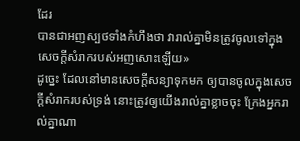ដែរ
បានជាអញស្បថទាំងកំហឹងថា វារាល់គ្នាមិនត្រូវចូលទៅក្នុងសេចក្ដីសំរាករបស់អញសោះឡើយ»
ដូច្នេះ ដែលនៅមានសេចក្ដីសន្យាទុកមក ឲ្យបានចូលក្នុងសេចក្ដីសំរាករបស់ទ្រង់ នោះត្រូវឲ្យយើងរាល់គ្នាខ្លាចចុះ ក្រែងអ្នករាល់គ្នាណា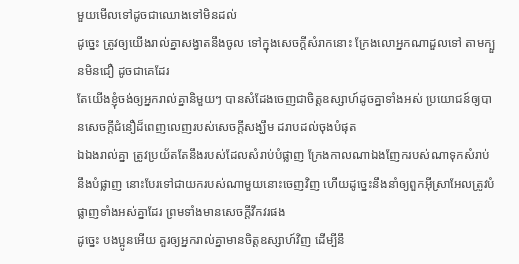មួយមើលទៅដូចជាឈោងទៅមិនដល់
ដូច្នេះ ត្រូវឲ្យយើងរាល់គ្នាសង្វាតនឹងចូល ទៅក្នុងសេចក្ដីសំរាកនោះ ក្រែងលោអ្នកណាដួលទៅ តាមក្បួនមិនជឿ ដូចជាគេដែរ
តែយើងខ្ញុំចង់ឲ្យអ្នករាល់គ្នានិមួយៗ បានសំដែងចេញជាចិត្តឧស្សាហ៍ដូចគ្នាទាំងអស់ ប្រយោជន៍ឲ្យបានសេចក្ដីជំនឿដ៏ពេញលេញរបស់សេចក្ដីសង្ឃឹម ដរាបដល់ចុងបំផុត
ឯឯងរាល់គ្នា ត្រូវប្រយ័តតែនឹងរបស់ដែលសំរាប់បំផ្លាញ ក្រែងកាលណាឯងញែករបស់ណាទុកសំរាប់នឹងបំផ្លាញ នោះបែរទៅជាយករបស់ណាមួយនោះចេញវិញ ហើយដូច្នេះនឹងនាំឲ្យពួកអ៊ីស្រាអែលត្រូវបំផ្លាញទាំងអស់គ្នាដែរ ព្រមទាំងមានសេចក្ដីវឹកវរផង
ដូច្នេះ បងប្អូនអើយ គួរឲ្យអ្នករាល់គ្នាមានចិត្តឧស្សាហ៍វិញ ដើម្បីនឹ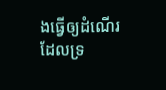ងធ្វើឲ្យដំណើរដែលទ្រ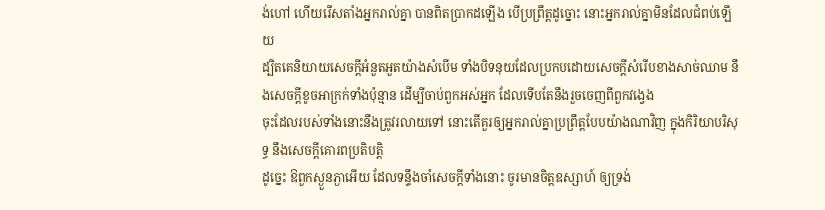ង់ហៅ ហើយរើសតាំងអ្នករាល់គ្នា បានពិតប្រាកដឡើង បើប្រព្រឹត្តដូច្នោះ នោះអ្នករាល់គ្នាមិនដែលជំពប់ឡើយ
ដ្បិតគេនិយាយសេចក្ដីអំនួតអួតយ៉ាងសំបើម ទាំងបិទនុយដែលប្រកបដោយសេចក្ដីសំរើបខាងសាច់ឈាម នឹងសេចក្ដីខូចអាក្រក់ទាំងប៉ុន្មាន ដើម្បីចាប់ពួកអស់អ្នក ដែលទើបតែនឹងរួចចេញពីពួកវង្វេង
ចុះដែលរបស់ទាំងនោះនឹងត្រូវរលាយទៅ នោះតើគួរឲ្យអ្នករាល់គ្នាប្រព្រឹត្តបែបយ៉ាងណាវិញ ក្នុងកិរិយាបរិសុទ្ធ នឹងសេចក្ដីគោរពប្រតិបត្តិ
ដូច្នេះ ឱពួកស្ងួនភ្ងាអើយ ដែលទន្ទឹងចាំសេចក្ដីទាំងនោះ ចូរមានចិត្តឧស្សាហ៍ ឲ្យទ្រង់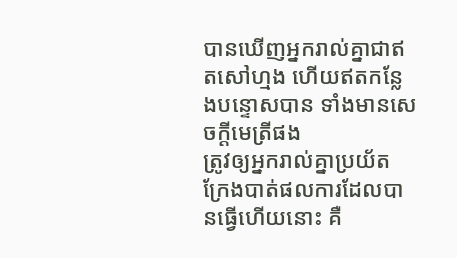បានឃើញអ្នករាល់គ្នាជាឥតសៅហ្មង ហើយឥតកន្លែងបន្ទោសបាន ទាំងមានសេចក្ដីមេត្រីផង
ត្រូវឲ្យអ្នករាល់គ្នាប្រយ័ត ក្រែងបាត់ផលការដែលបានធ្វើហើយនោះ គឺ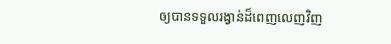ឲ្យបានទទួលរង្វាន់ដ៏ពេញលេញវិញ